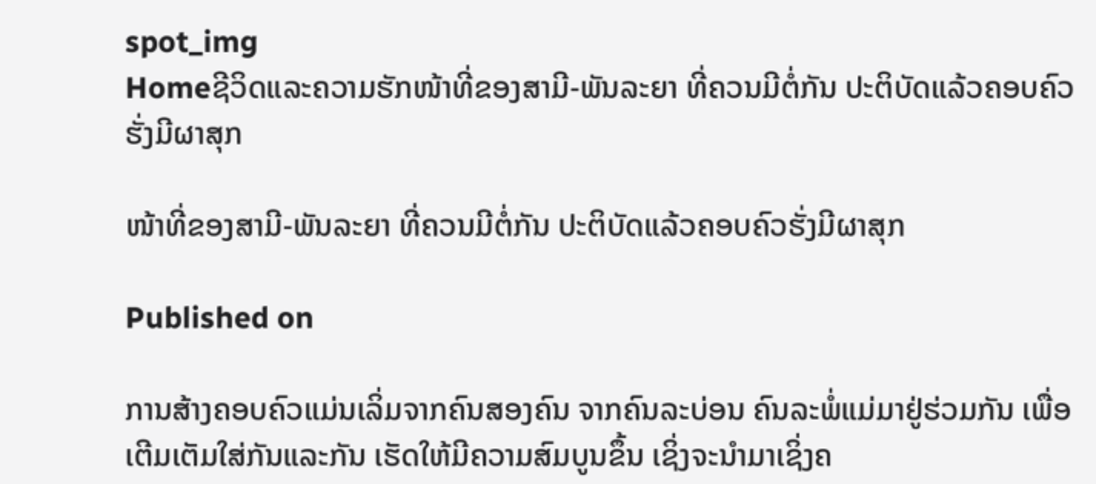spot_img
Homeຊີວິດແລະຄວາມຮັກໜ້າທີ່ຂອງສາມີ-ພັນລະຍາ ທີ່ຄວນມີຕໍ່ກັນ ປະຕິບັດແລ້ວຄອບຄົວຮັ່ງມີຜາສຸກ

ໜ້າທີ່ຂອງສາມີ-ພັນລະຍາ ທີ່ຄວນມີຕໍ່ກັນ ປະຕິບັດແລ້ວຄອບຄົວຮັ່ງມີຜາສຸກ

Published on

ການສ້າງຄອບຄົວແມ່ນເລິ່ມຈາກຄົນສອງຄົນ ຈາກຄົນລະບ່ອນ ຄົນລະພໍ່ແມ່ມາຢູ່ຮ່ວມກັນ ເພື່ອເຕີມເຕັມໃສ່ກັນແລະກັນ ເຮັດໃຫ້ມີຄວາມສົມບູນຂຶ້ນ ເຊິ່ງຈະນຳມາເຊິ່ງຄ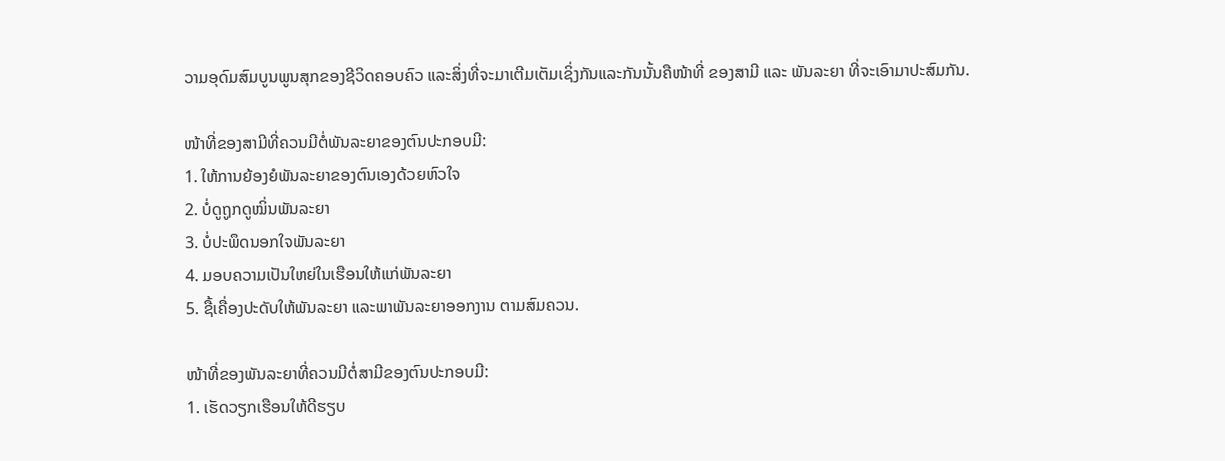ວາມອຸດົມສົມບູນພູນສຸກຂອງຊີວິດຄອບຄົວ ແລະສິ່ງທີ່ຈະມາເຕີມເຕັມເຊິ່ງກັນແລະກັນນັ້ນຄືໜ້າທີ່ ຂອງສາມີ ແລະ ພັນລະຍາ ທີ່ຈະເອົາມາປະສົມກັນ.

ໜ້າທີ່ຂອງສາມີທີ່ຄວນມີຕໍ່ພັນລະຍາຂອງຕົນປະກອບມີ:
1. ໃຫ້ການຍ້ອງຍໍພັນລະຍາຂອງຕົນເອງດ້ວຍຫົວໃຈ
2. ບໍ່ດູຖູກດູໝິ່ນພັນລະຍາ
3. ບໍ່ປະພຶດນອກໃຈພັນລະຍາ
4. ມອບຄວາມເປັນໃຫຍ່ໃນເຮືອນໃຫ້ແກ່ພັນລະຍາ
5. ຊື້ເຄື່ອງປະດັບໃຫ້ພັນລະຍາ ແລະພາພັນລະຍາອອກງານ ຕາມສົມຄວນ.

ໜ້າທີ່ຂອງພັນລະຍາທີ່ຄວນມີຕໍ່ສາມີຂອງຕົນປະກອບມີ:
1. ເຮັດວຽກເຮືອນໃຫ້ດີຮຽບ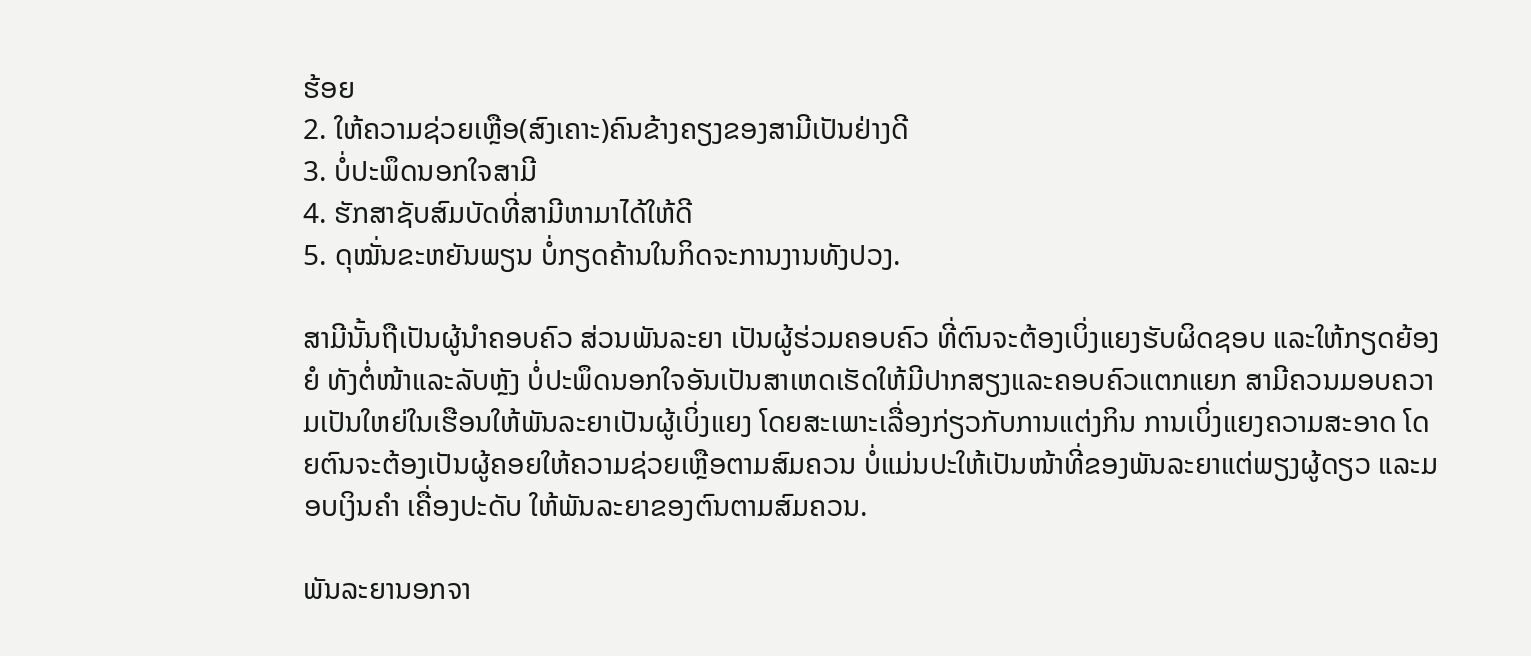ຮ້ອຍ
2. ໃຫ້ຄວາມຊ່ວຍເຫຼືອ(ສົງເຄາະ)ຄົນຂ້າງຄຽງຂອງສາມີເປັນຢ່າງດີ
3. ບໍ່ປະພຶດນອກໃຈສາມີ
4. ຮັກສາຊັບສົມບັດທີ່ສາມີຫາມາໄດ້ໃຫ້ດີ
5. ດຸໝັ່ນຂະຫຍັນພຽນ ບໍ່ກຽດຄ້ານໃນກິດຈະການງານທັງປວງ.

ສາມີນັ້ນຖືເປັນຜູ້ນຳຄອບຄົວ ສ່ວນພັນລະຍາ ເປັນຜູ້ຮ່ວມຄອບຄົວ ທີ່ຕົນຈະຕ້ອງເບິ່ງແຍງຮັບຜິດຊອບ ແລະໃຫ້ກຽດຍ້ອງຍໍ ທັງຕໍ່ໜ້າແລະລັບຫຼັງ ບໍ່ປະພຶດນອກໃຈອັນເປັນສາເຫດເຮັດໃຫ້ມີປາກສຽງແລະຄອບຄົວແຕກແຍກ ສາມີຄວນມອບຄວາມເປັນໃຫຍ່ໃນເຮືອນໃຫ້ພັນລະຍາເປັນຜູ້ເບິ່ງແຍງ ໂດຍສະເພາະເລື່ອງກ່ຽວກັບການແຕ່ງກິນ ການເບິ່ງແຍງຄວາມສະອາດ ໂດຍຕົນຈະຕ້ອງເປັນຜູ້ຄອຍໃຫ້ຄວາມຊ່ວຍເຫຼືອຕາມສົມຄວນ ບໍ່ແມ່ນປະໃຫ້ເປັນໜ້າທີ່ຂອງພັນລະຍາແຕ່ພຽງຜູ້ດຽວ ແລະມອບເງິນຄຳ ເຄື່ອງປະດັບ ໃຫ້ພັນລະຍາຂອງຕົນຕາມສົມຄວນ.

ພັນລະຍານອກຈາ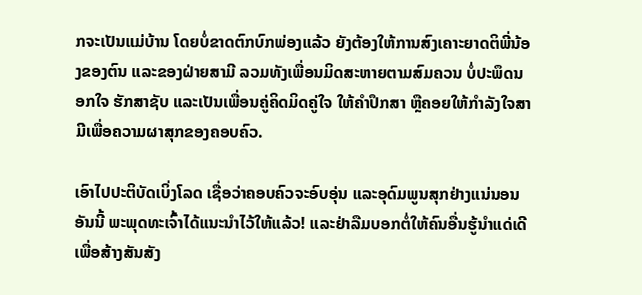ກຈະເປັນແມ່ບ້ານ ໂດຍບໍ່ຂາດຕົກບົກພ່ອງແລ້ວ ຍັງຕ້ອງໃຫ້ການສົງເຄາະຍາດຕິພີ່ນ້ອງຂອງຕົນ ແລະຂອງຝ່າຍສາມີ ລວມທັງເພື່ອນມິດສະຫາຍຕາມສົມຄວນ ບໍ່ປະພຶດນອກໃຈ ຮັກສາຊັບ ແລະເປັນເພື່ອນຄູ່ຄິດມິດຄູ່ໃຈ ໃຫ້ຄຳປຶກສາ ຫຼືຄອຍໃຫ້ກຳລັງໃຈສາມີເພື່ອຄວາມຜາສຸກຂອງຄອບຄົວ.

ເອົາໄປປະຕິບັດເບິ່ງໂລດ ເຊື່ອວ່າຄອບຄົວຈະອົບອຸ່ນ ແລະອຸດົມພູນສຸກຢ່າງແນ່ນອນ ອັນນີ້ ພະພຸດທະເຈົ້າໄດ້ແນະນຳໄວ້ໃຫ້ແລ້ວ! ແລະຢ່າລືມບອກຕໍ່ໃຫ້ຄົນອື່ນຮູ້ນຳແດ່ເດີ ເພື່ອສ້າງສັນສັງ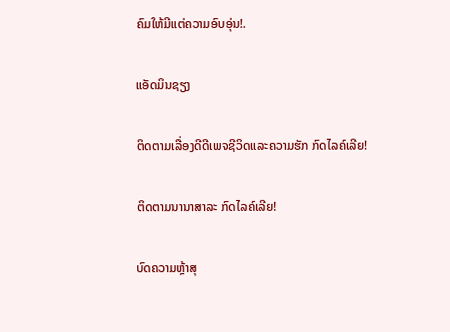ຄົມໃຫ້ມີແຕ່ຄວາມອົບອຸ່ນ!.

ແອັດມິນຊຽງ

ຕິດຕາມເລື່ອງດີດີເພຈຊີວິດແລະຄວາມຮັກ ກົດໄລຄ໌ເລີຍ!

ຕິດຕາມນານາສາລະ ກົດໄລຄ໌ເລີຍ!

ບົດຄວາມຫຼ້າສຸ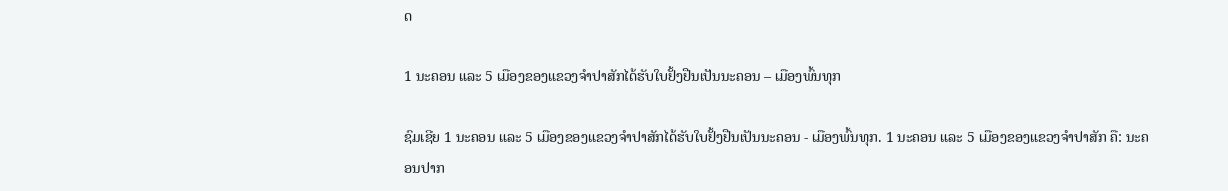ດ

1 ນະຄອນ ແລະ 5 ເມືອງຂອງແຂວງຈໍາປາສັກໄດ້ຮັບໃບຢັ້ງຢືນເປັນນະຄອນ – ເມືອງພົ້ນທຸກ

ຊົມເຊີຍ 1 ນະຄອນ ແລະ 5 ເມືອງຂອງແຂວງຈຳປາສັກໄດ້ຮັບໃບຢັ້ງຢືນເປັນນະຄອນ - ເມືອງພົ້ນທຸກ. 1 ນະຄອນ ແລະ 5 ເມືອງຂອງແຂວງຈໍາປາສັກ ຄື: ນະຄອນປາກ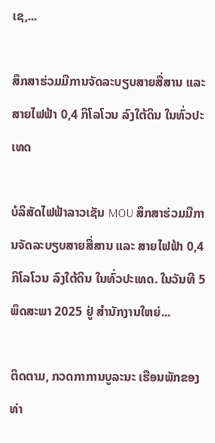ເຊ,...

ສຶກສາຮ່ວມມືການຈັດລະບຽບສາຍສື່ສານ ແລະ ສາຍໄຟຟ້າ 0,4 ກິໂລໂວນ ລົງໃຕ້ດິນ ໃນທົ່ວປະເທດ

ບໍລິສັດໄຟຟ້າລາວເຊັນ MOU ສຶກສາຮ່ວມມືການຈັດລະບຽບສາຍສື່ສານ ແລະ ສາຍໄຟຟ້າ 0,4 ກິໂລໂວນ ລົງໃຕ້ດິນ ໃນທົ່ວປະເທດ. ໃນວັນທີ 5 ພຶດສະພາ 2025 ຢູ່ ສໍານັກງານໃຫຍ່...

ຕິດຕາມ, ກວດກາການບູລະນະ ເຮືອນພັກຂອງທ່າ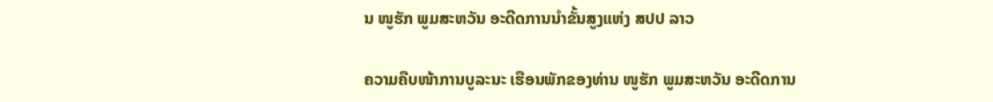ນ ໜູຮັກ ພູມສະຫວັນ ອະດີດການນໍາຂັ້ນສູງແຫ່ງ ສປປ ລາວ

ຄວາມຄືບໜ້າການບູລະນະ ເຮືອນພັກຂອງທ່ານ ໜູຮັກ ພູມສະຫວັນ ອະດີດການ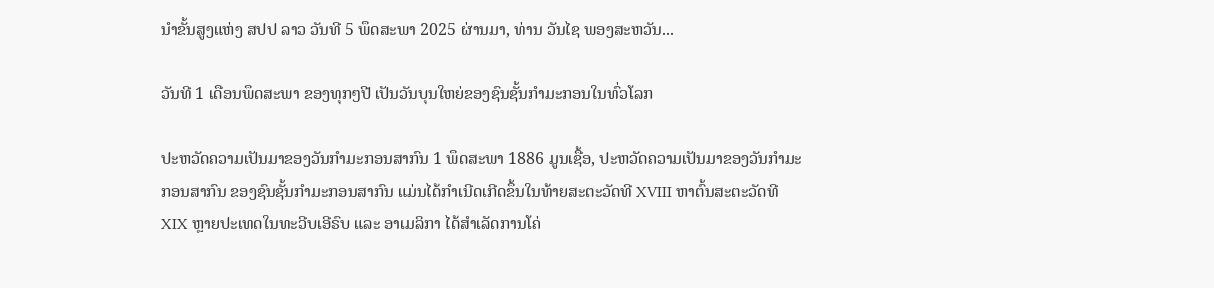ນໍາຂັ້ນສູງແຫ່ງ ສປປ ລາວ ວັນທີ 5 ພຶດສະພາ 2025 ຜ່ານມາ, ທ່ານ ວັນໄຊ ພອງສະຫວັນ...

ວັນທີ 1 ເດືອນພຶດສະພາ ຂອງທຸກໆປີ ເປັນວັນບຸນໃຫຍ່ຂອງຊົນຊັ້ນກຳມະກອນໃນທົ່ວໂລກ

ປະຫວັດຄວາມເປັນມາຂອງວັນກຳມະກອນສາກົນ 1 ພຶດສະພາ 1886 ມູນເຊື້ອ, ປະຫວັດຄວາມເປັນມາຂອງວັນກໍາມະກອນສາກົນ ຂອງຊົນຊັ້ນກຳມະກອນສາກົນ ແມ່ນໄດ້ກໍາເນີດເກີດຂຶ້ນໃນທ້າຍສະຕະວັດທີ XVIII ຫາຕົ້ນສະຕະວັດທີ XIX ຫຼາຍປະເທດໃນທະວີບເອີຣົບ ແລະ ອາເມລິກາ ໄດ້ສຳເລັດການໂຄ່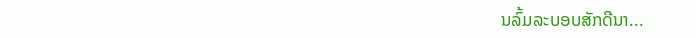ນລົ້ມລະບອບສັກດີນາ...